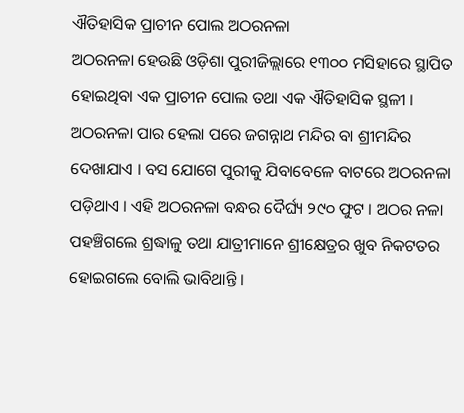ଐତିହାସିକ ପ୍ରାଚୀନ ପୋଲ ଅଠରନଳା
ଅଠରନଳା ହେଉଛି ଓଡ଼ିଶା ପୁରୀଜିଲ୍ଲାରେ ୧୩୦୦ ମସିହାରେ ସ୍ଥାପିତ ହୋଇଥିବା ଏକ ପ୍ରାଚୀନ ପୋଲ ତଥା ଏକ ଐତିହାସିକ ସ୍ଥଳୀ । ଅଠରନଳା ପାର ହେଲା ପରେ ଜଗନ୍ନାଥ ମନ୍ଦିର ବା ଶ୍ରୀମନ୍ଦିର ଦେଖାଯାଏ । ବସ ଯୋଗେ ପୁରୀକୁ ଯିବାବେଳେ ବାଟରେ ଅଠରନଳା ପଡ଼ିଥାଏ । ଏହି ଅଠରନଳା ବନ୍ଧର ଦୈର୍ଘ୍ୟ ୨୯୦ ଫୁଟ । ଅଠର ନଳା ପହଞ୍ଚିଗଲେ ଶ୍ରଦ୍ଧାଳୁ ତଥା ଯାତ୍ରୀମାନେ ଶ୍ରୀକ୍ଷେତ୍ରର ଖୁବ ନିକଟତର ହୋଇଗଲେ ବୋଲି ଭାବିଥାନ୍ତି ।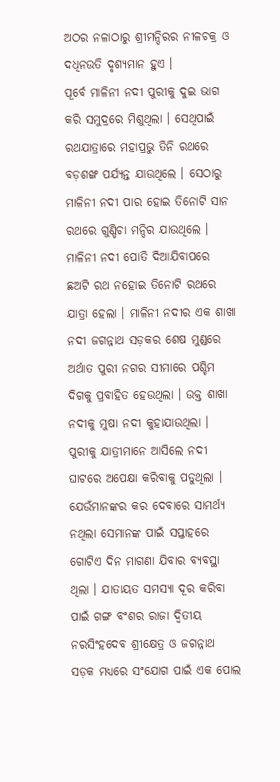ଅଠର ନଳାଠାରୁ ଶ୍ରୀମନ୍ଦିରର ନୀଳଚକ୍ର ଓ ଦଧିନଉତି ଦୃଶ୍ୟମାନ ହୁଏ ।
ପୂର୍ବେ ମାଳିନୀ ନଦୀ ପୁରୀକୁ ଦୁଇ ଭାଗ କରି ସମୁଦ୍ରରେ ମିଶୁଥିଲା । ସେଥିପାଇଁ ରଥଯାତ୍ରାରେ ମହାପ୍ରଭୁ ତିନି ରଥରେ ବଡ଼ଶଙ୍ଖ ପର୍ଯ୍ୟନ୍ତ ଯାଉଥିଲେ । ସେଠାରୁ ମାଳିନୀ ନଦୀ ପାର ହୋଇ ତିନୋଟି ସାନ ରଥରେ ଗୁଣ୍ଡିଚା ମନ୍ଦିର ଯାଉଥିଲେ । ମାଳିନୀ ନଦୀ ପୋତି ଦିଆଯିବାପରେ ଛଅଟି ରଥ ନହୋଇ ତିନୋଟି ରଥରେ ଯାତ୍ରା ହେଲା । ମାଳିନୀ ନଦୀର ଏକ ଶାଖା ନଦୀ ଜଗନ୍ନାଥ ସଡ଼କର ଶେଷ ମୁଣ୍ଡରେ ଅର୍ଥାତ ପୁରୀ ନଗର ସୀମାରେ ପଶ୍ଚିମ ଦିଗକୁ ପ୍ରବାହିତ ହେଉଥିଲା । ଉକ୍ତ ଶାଖା ନଦୀକୁ ମୁଷା ନଦୀ କୁହାଯାଉଥିଲା । ପୁରୀକୁ ଯାତ୍ରୀମାନେ ଆସିଲେ ନଦୀ ଘାଟରେ ଅପେକ୍ଷା କରିବାକୁ ପଡୁଥିଲା । ଯେଉଁମାନଙ୍କର କର ଦେବାରେ ସାମର୍ଥ୍ୟ ନଥିଲା ସେମାନଙ୍କ ପାଇଁ ସପ୍ତାହରେ ଗୋଟିଏ ଦିନ ମାଗଣା ଯିବାର ବ୍ୟବସ୍ଥା ଥିଲା । ଯାତାୟତ ସମସ୍ୟା ଦୂର କରିବା ପାଇଁ ଗଙ୍ଗ ବଂଶର ରାଜା ଦ୍ୱିତୀୟ ନରସିଂହଦେବ ଶ୍ରୀକ୍ଷେତ୍ର ଓ ଜଗନ୍ନାଥ ସଡ଼କ ମଧ୍ୟରେ ସଂଯୋଗ ପାଇଁ ଏକ ପୋଲ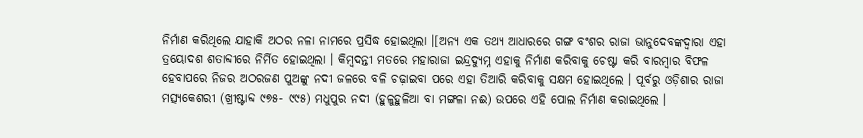ନିର୍ମାଣ କରିଥିଲେ ଯାହାକି ଅଠର ନଳା ନାମରେ ପ୍ରସିଦ୍ଧ ହୋଇଥିଲା ।[ଅନ୍ୟ ଏକ ତଥ୍ୟ ଆଧାରରେ ଗଙ୍ଗ ବଂଶର ରାଜା ଭାନୁଦେବଙ୍କଦ୍ୱାରା ଏହା ତ୍ରୟୋଦଶ ଶତାବ୍ଦୀରେ ନିର୍ମିତ ହୋଇଥିଲା । କିମ୍ବଦନ୍ତୀ ମତରେ ମହାରାଜା ଇନ୍ଦ୍ରଦ୍ୟୁମ୍ନ ଏହାକୁ ନିର୍ମାଣ କରିବାକୁ ଚେଷ୍ଟା କରି ବାରମ୍ବାର ବିଫଳ ହେବାପରେ ନିଜର ଅଠରଜଣ ପୁଅଙ୍କୁ ନଦୀ ଜଳରେ ବଳି ଚଢ଼ାଇବା ପରେ ଏହା ତିଆରି କରିବାକୁ ସକ୍ଷମ ହୋଇଥିଲେ । ପୂର୍ବରୁ ଓଡ଼ିଶାର ରାଜା ମତ୍ସ୍ୟକେଶରୀ (ଖ୍ରୀଷ୍ଟାବ୍ଦ ୯୭୫- ୯୯୫) ମଧୁପୁର ନଦୀ (ହୁଳୁହୁଳିଆ ବା ମଙ୍ଗଳା ନଈ) ଉପରେ ଏହି ପୋଲ ନିର୍ମାଣ କରାଇଥିଲେ ।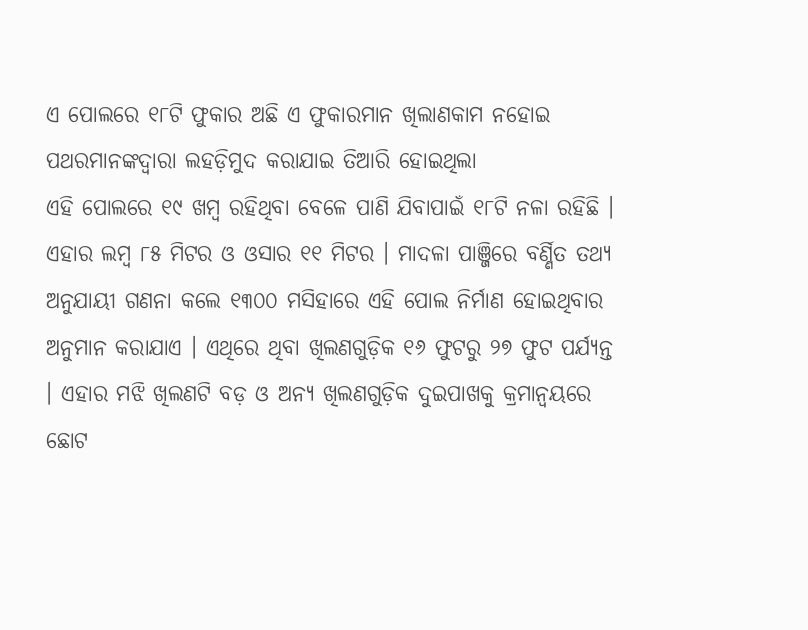ଏ ପୋଲରେ ୧୮ଟି ଫୁକାର ଅଛି ଏ ଫୁକାରମାନ ଖିଲାଣକାମ ନହୋଇ ପଥରମାନଙ୍କଦ୍ୱାରା ଲହଡ଼ିମୁଦ କରାଯାଇ ତିଆରି ହୋଇଥିଲା
ଏହି ପୋଲରେ ୧୯ ଖମ୍ବ ରହିଥିବା ବେଳେ ପାଣି ଯିବାପାଇଁ ୧୮ଟି ନଳା ରହିଛି । ଏହାର ଲମ୍ବ ୮୫ ମିଟର ଓ ଓସାର ୧୧ ମିଟର । ମାଦଳା ପାଞ୍ଜିରେ ବର୍ଣ୍ଣିତ ତଥ୍ୟ ଅନୁଯାୟୀ ଗଣନା କଲେ ୧୩୦୦ ମସିହାରେ ଏହି ପୋଲ ନିର୍ମାଣ ହୋଇଥିବାର ଅନୁମାନ କରାଯାଏ । ଏଥିରେ ଥିବା ଖିଲଣଗୁଡ଼ିକ ୧୬ ଫୁଟରୁ ୨୭ ଫୁଟ ପର୍ଯ୍ୟନ୍ତ । ଏହାର ମଝି ଖିଲଣଟି ବଡ଼ ଓ ଅନ୍ୟ ଖିଲଣଗୁଡ଼ିକ ଦୁଇପାଖକୁ କ୍ରମାନ୍ୱୟରେ ଛୋଟ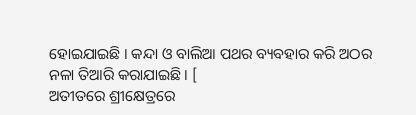ହୋଇଯାଇଛି । କନ୍ଦା ଓ ବାଲିଆ ପଥର ବ୍ୟବହାର କରି ଅଠର ନଳା ତିଆରି କରାଯାଇଛି । [
ଅତୀତରେ ଶ୍ରୀକ୍ଷେତ୍ରରେ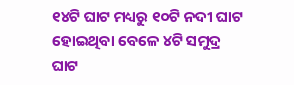୧୪ଟି ଘାଟ ମଧ୍ୟରୁ ୧୦ଟି ନଦୀ ଘାଟ ହୋଇଥିବା ବେଳେ ୪ଟି ସମୁଦ୍ର ଘାଟ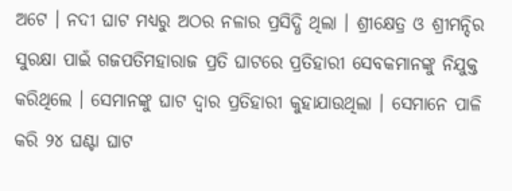ଅଟେ । ନଦୀ ଘାଟ ମଧ୍ୟରୁ ଅଠର ନଳାର ପ୍ରସିଦ୍ଧି ଥିଲା । ଶ୍ରୀକ୍ଷେତ୍ର ଓ ଶ୍ରୀମନ୍ଦିର ସୁରକ୍ଷା ପାଇଁ ଗଜପତିମହାରାଜ ପ୍ରତି ଘାଟରେ ପ୍ରତିହାରୀ ସେବକମାନଙ୍କୁ ନିଯୁକ୍ତ କରିଥିଲେ । ସେମାନଙ୍କୁ ଘାଟ ଦ୍ୱାର ପ୍ରତିହାରୀ କୁହାଯାଉଥିଲା । ସେମାନେ ପାଳି କରି ୨୪ ଘଣ୍ଟା ଘାଟ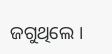ଜଗୁଥିଲେ ।